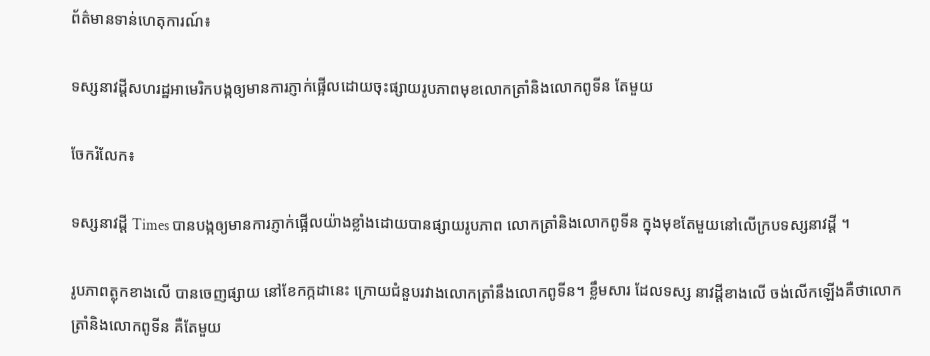ព័ត៌មានទាន់ហេតុការណ៍៖

ទស្សនាវដ្តីសហរដ្ឋអាមេរិកបង្កឲ្យមានការភ្ញាក់ផ្អើលដោយចុះផ្សាយរូបភាពមុខលោកត្រាំនិងលោកពូទីន តែមួយ

ចែករំលែក៖

ទស្សនាវដ្តី Times បានបង្កឲ្យមានការភ្ញាក់ផ្អើលយ៉ាងខ្លាំងដោយបានផ្សាយរូបភាព លោកត្រាំនិងលោកពូទីន ក្នុងមុខតែមួយនៅលើក្របទស្សនាវដ្តី ។

រូបភាពត្លុកខាងលើ បានចេញផ្សាយ នៅខែកក្កដានេះ ក្រោយជំនួបរវាងលោកត្រាំនឹងលោកពូទីន។ ខ្លឹមសារ ដែលទស្ស នាវដ្តីខាងលើ ចង់លើកឡើងគឺថាលោកត្រាំនិងលោកពូទីន គឺតែមួយ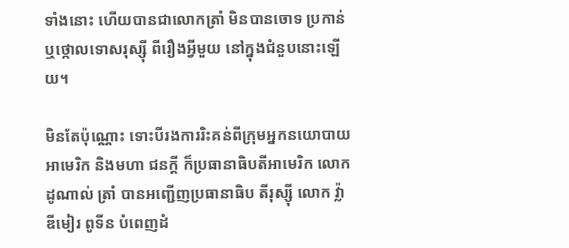ទាំងនោះ ហើយបានជាលោកត្រាំ មិនបានចោទ ប្រកាន់ឬថ្កោលទោសរុស្ស៊ី ពីរឿងអ្វីមួយ នៅក្នុងជំនួបនោះឡើយ។

មិនតែប៉ុណ្ណោះ ទោះបីរងការរិះគន់ពីក្រុមអ្នកនយោបាយអាមេរិក និងមហា ជនក្តី ក៏ប្រធានាធិបតីអាមេរិក លោក ដូណាល់ ត្រាំ បានអញ្ជើញប្រធានាធិប តីរុស្ស៊ី លោក វ្ល៉ាឌីមៀរ ពូទីន បំពេញដំ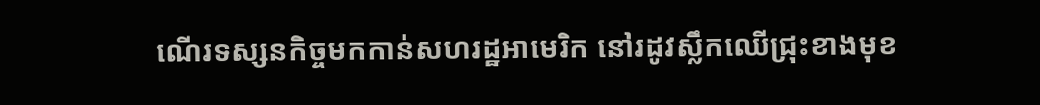ណើរទស្សនកិច្ចមកកាន់សហរដ្ឋអាមេរិក នៅរដូវស្លឹកឈើជ្រុះខាងមុខ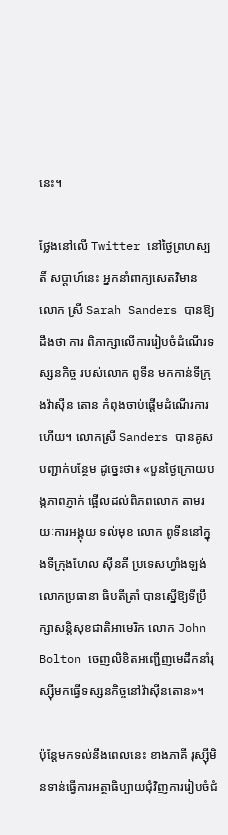នេះ។

ថ្លែងនៅលើ Twitter នៅថ្ងៃព្រហស្បតិ៍ សប្ដាហ៍នេះ អ្នកនាំពាក្យសេតវិមាន លោក ស្រី Sarah Sanders បានឱ្យដឹងថា ការ ពិភាក្សាលើការរៀបចំដំណើរទស្សនកិច្ច របស់លោក ពូទីន មកកាន់ទីក្រុងវ៉ាស៊ីន តោន កំពុងចាប់ផ្ដើមដំណើរការហើយ។ លោកស្រី Sanders បានគូសបញ្ជាក់បន្ថែម ដូច្នេះថា៖ «បួនថ្ងៃក្រោយបង្កភាពភ្ញាក់ ផ្អើលដល់ពិភពលោក តាមរយៈការអង្គុយ ទល់មុខ លោក ពូទីននៅក្នុងទីក្រុងហែល ស៊ីនគី ប្រទេសហ្វាំងឡង់ លោកប្រធានា ធិបតីត្រាំ បានស្នើឱ្យទីប្រឹក្សាសន្តិសុខជាតិអាមេរិក លោក John Bolton ចេញលិខិតអញ្ជើញមេដឹកនាំរុស្ស៊ីមកធ្វើទស្សនកិច្ចនៅវ៉ាស៊ីនតោន»។

ប៉ុន្តែមកទល់នឹងពេលនេះ ខាងភាគី រុស្ស៊ីមិនទាន់ធ្វើការអត្ថាធិប្បាយជុំវិញការរៀបចំជំ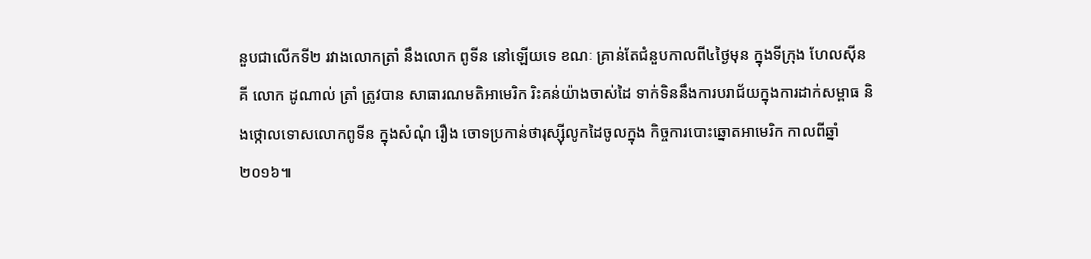នួបជាលើកទី២ រវាងលោកត្រាំ នឹងលោក ពូទីន នៅឡើយទេ ខណៈ គ្រាន់តែជំនួបកាលពី៤ថ្ងៃមុន ក្នុងទីក្រុង ហែលស៊ីនគី លោក ដូណាល់ ត្រាំ ត្រូវបាន សាធារណមតិអាមេរិក រិះគន់យ៉ាងចាស់ដៃ ទាក់ទិននឹងការបរាជ័យក្នុងការដាក់សម្ពាធ និងថ្កោលទោសលោកពូទីន ក្នុងសំណុំ រឿង ចោទប្រកាន់ថារុស្ស៊ីលូកដៃចូលក្នុង កិច្ចការបោះឆ្នោតអាមេរិក កាលពីឆ្នាំ២០១៦៕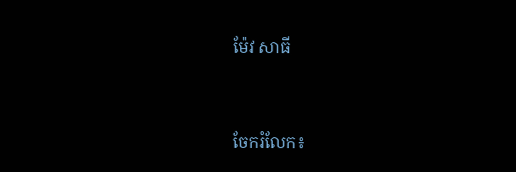ម៉ែវ សាធី


ចែករំលែក៖